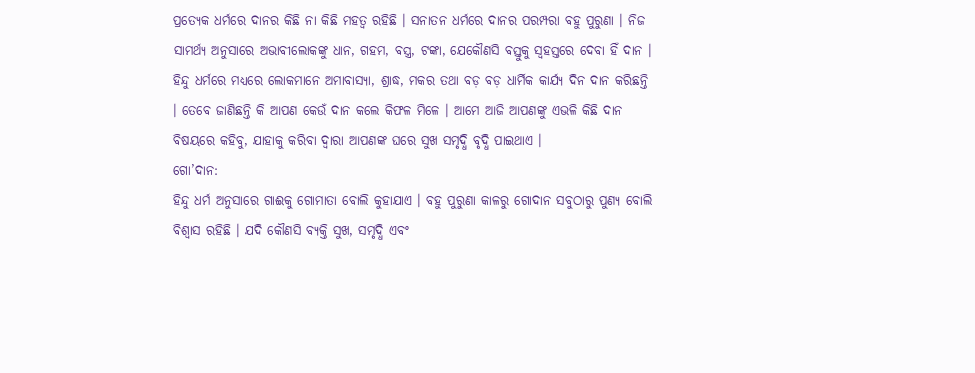ପ୍ରତ୍ୟେକ ଧର୍ମରେ ଦାନର କିଛି ନା କିଛି ମହତ୍ୱ ରହିଛି । ସନାତନ ଧର୍ମରେ ଦାନର ପରମ୍ପରା ବହୁ ପୁରୁଣା । ନିଜ ସାମର୍ଥ୍ୟ ଅନୁସାରେ ଅଭାବୀଲୋକଙ୍କୁ ଧାନ, ଗହମ, ବସ୍ତ୍ର, ଟଙ୍କା, ଯେକୌଣସି ବସ୍ତୁକୁ ସ୍ୱହସ୍ତରେ ଦେବା ହିଁ ଦାନ । ହିନ୍ଦୁ ଧର୍ମରେ ମଧ୍ୟରେ ଲୋକମାନେ ଅମାବାସ୍ୟା, ଶ୍ରାଦ୍ଧ, ମକର ତଥା ବଡ଼ ବଡ଼ ଧାର୍ମିକ କାର୍ଯ୍ୟ ଦିନ ଦାନ କରିଛନ୍ତି । ତେବେ ଜାଣିଛନ୍ତି କି ଆପଣ କେଉଁ ଦାନ କଲେ କିଫଳ ମିଳେ । ଆମେ ଆଜି ଆପଣଙ୍କୁ ଏଭଳି କିଛି ଦାନ ବିଷୟରେ କହିବୁ, ଯାହାକୁ କରିବା ଦ୍ୱାରା ଆପଣଙ୍କ ଘରେ ସୁଖ ସମୃଦ୍ଧି ବୃଦ୍ଧି ପାଇଥାଏ ।
ଗୋ’ଦାନ:
ହିନ୍ଦୁ ଧର୍ମ ଅନୁସାରେ ଗାଈକୁ ଗୋମାତା ବୋଲି କୁହାଯାଏ । ବହୁ ପୁରୁଣା କାଳରୁ ଗୋଦାନ ସବୁଠାରୁ ପୁଣ୍ୟ ବୋଲି ବିଶ୍ୱାସ ରହିଛି । ଯଦି କୌଣସି ବ୍ୟକ୍ତି ସୁଖ, ସମୃଦ୍ଧି ଏବଂ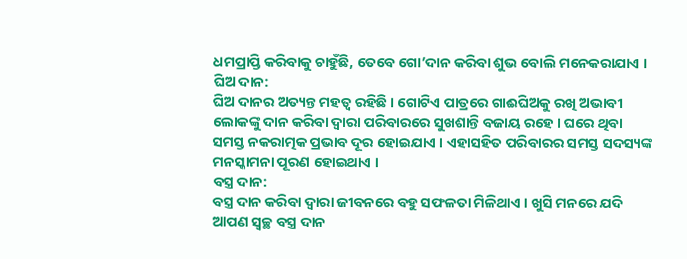ଧମପ୍ରାପ୍ତି କରିବାକୁ ଚାହୁଁଛି, ତେବେ ଗୋ’ଦାନ କରିବା ଶୁଭ ବୋଲି ମନେକରାଯାଏ ।
ଘିଅ ଦାନ:
ଘିଅ ଦାନର ଅତ୍ୟନ୍ତ ମହତ୍ୱ ରହିଛି । ଗୋଟିଏ ପାତ୍ରରେ ଗାଈଘିଅକୁ ରଖି ଅଭାବୀ ଲୋକଙ୍କୁ ଦାନ କରିବା ଦ୍ୱାରା ପରିବାରରେ ସୁଖଶାନ୍ତି ବଜାୟ ରହେ । ଘରେ ଥିବା ସମସ୍ତ ନକରାତ୍ମକ ପ୍ରଭାବ ଦୂର ହୋଇଯାଏ । ଏହାସହିତ ପରିବାରର ସମସ୍ତ ସଦସ୍ୟଙ୍କ ମନସ୍କାମନା ପୂରଣ ହୋଇଥାଏ ।
ବସ୍ତ୍ର ଦାନ:
ବସ୍ତ୍ର ଦାନ କରିବା ଦ୍ୱାରା ଜୀବନରେ ବହୁ ସଫଳତା ମିଳିଥାଏ । ଖୁସି ମନରେ ଯଦି ଆପଣ ସ୍ୱଚ୍ଛ ବସ୍ତ୍ର ଦାନ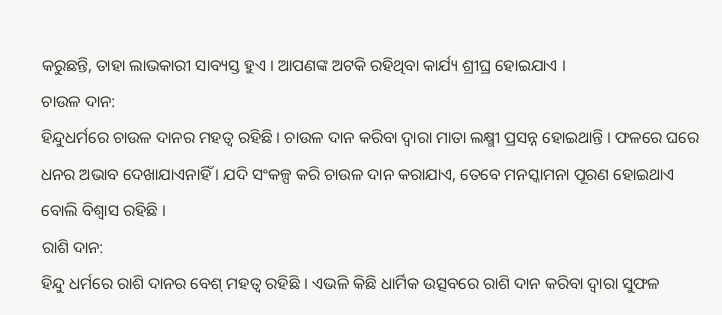କରୁଛନ୍ତି, ତାହା ଲାଭକାରୀ ସାବ୍ୟସ୍ତ ହୁଏ । ଆପଣଙ୍କ ଅଟକି ରହିଥିବା କାର୍ଯ୍ୟ ଶ୍ରୀଘ୍ର ହୋଇଯାଏ ।
ଚାଉଳ ଦାନ:
ହିନ୍ଦୁଧର୍ମରେ ଚାଉଳ ଦାନର ମହତ୍ୱ ରହିଛି । ଚାଉଳ ଦାନ କରିବା ଦ୍ୱାରା ମାତା ଲକ୍ଷ୍ମୀ ପ୍ରସନ୍ନ ହୋଇଥାନ୍ତି । ଫଳରେ ଘରେ ଧନର ଅଭାବ ଦେଖାଯାଏନାହିଁ । ଯଦି ସଂକଳ୍ପ କରି ଚାଉଳ ଦାନ କରାଯାଏ, ତେବେ ମନସ୍କାମନା ପୂରଣ ହୋଇଥାଏ ବୋଲି ବିଶ୍ୱାସ ରହିଛି ।
ରାଶି ଦାନ:
ହିନ୍ଦୁ ଧର୍ମରେ ରାଶି ଦାନର ବେଶ୍ ମହତ୍ୱ ରହିଛି । ଏଭଳି କିଛି ଧାର୍ମିକ ଉତ୍ସବରେ ରାଶି ଦାନ କରିବା ଦ୍ୱାରା ସୁଫଳ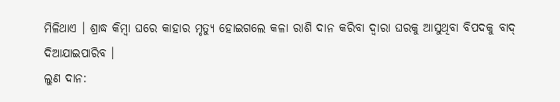ମିଳିଥାଏ । ଶ୍ରାଦ୍ଧ କିମ୍ବା ଘରେ କାହାର ମୃତ୍ୟୁ ହୋଇଗଲେ କଳା ରାଶି ଦାନ କରିବା ଦ୍ୱାରା ଘରକୁ ଆସୁଥିବା ବିପଦକୁ ବାଦ୍ ଦିଆଯାଇପାରିବ ।
ଲୁଣ ଦାନ: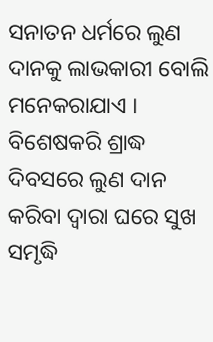ସନାତନ ଧର୍ମରେ ଲୁଣ ଦାନକୁ ଲାଭକାରୀ ବୋଲି ମନେକରାଯାଏ । ବିଶେଷକରି ଶ୍ରାଦ୍ଧ ଦିବସରେ ଲୁଣ ଦାନ କରିବା ଦ୍ୱାରା ଘରେ ସୁଖ ସମୃଦ୍ଧି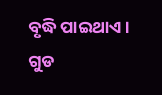ବୃଦ୍ଧି ପାଇଥାଏ ।
ଗୁଡ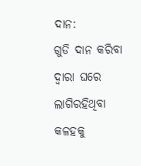ଦାନ:
ଗୁଡି ଦାନ କରିବା ଦ୍ୱାରା ଘରେ ଲାଗିରହିଥିବା କଳହକୁ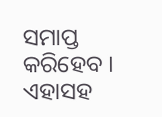ସମାପ୍ତ କରିହେବ । ଏହାସହ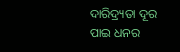ଦାରିଦ୍ର୍ୟତା ଦୂର ପାଇ ଧନର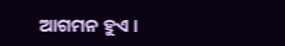ଆଗମନ ହୁଏ ।